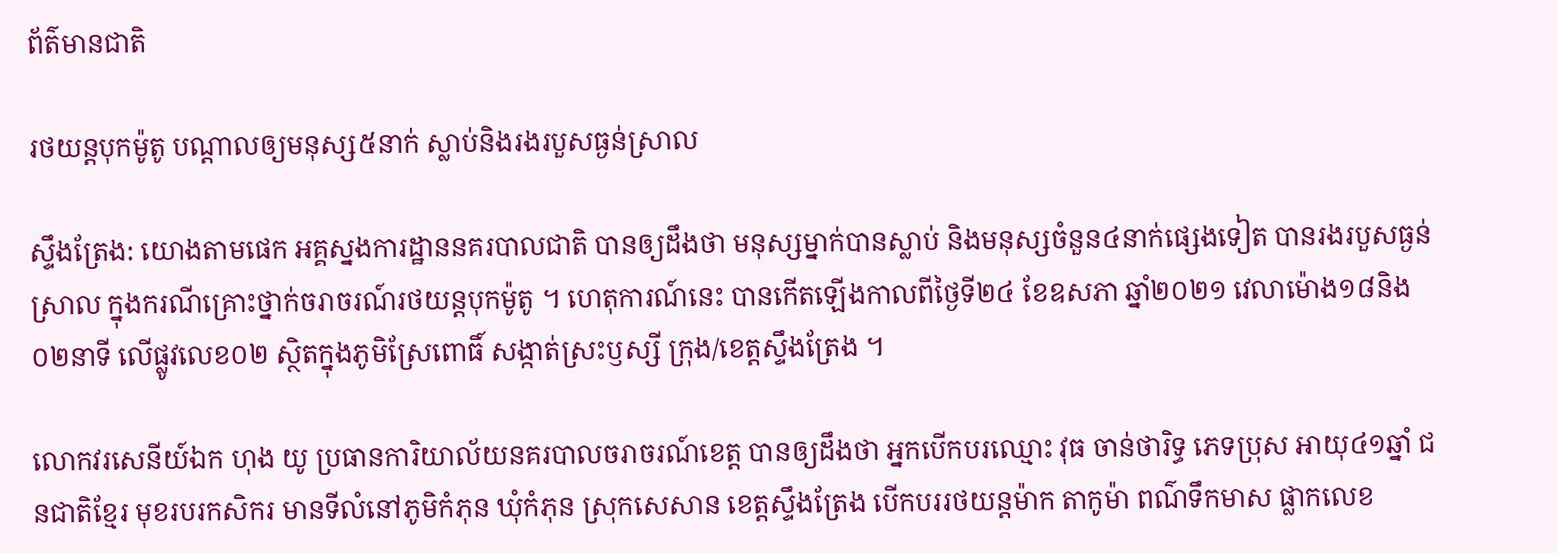ព័ត៌មានជាតិ

រថយន្តបុកម៉ូតូ បណ្តាលឲ្យមនុស្ស៥នាក់ ស្លាប់និងរងរបួសធ្ងន់ស្រាល

ស្ទឹងត្រែង: យោងតាមផេក អគ្គស្នងការដ្ឋាននគរបាលជាតិ បានឲ្យដឹងថា មនុស្សម្នាក់បានស្លាប់ និងមនុស្សចំនួន៤នាក់ផ្សេងទៀត បានរងរបួសធ្ងន់ស្រាល ក្នុងករណីគ្រោះថ្នាក់ចរាចរណ៍រថយន្តបុកម៉ូតូ ។ ហេតុការណ៍នេះ បានកើតឡើងកាលពីថ្ងៃទី២៤ ខែឧសភា ឆ្នាំ២០២១ វេលាម៉ោង១៨និង០២នាទី លើផ្លូវលេខ០២ ស្ថិតក្នុងភូមិស្រែពោធិ៍ សង្កាត់ស្រះឫស្សី ក្រុង/ខេត្តស្ទឹងត្រែង ។

លោកវរសេនីយ៍ឯក ហុង យូ ប្រធានការិយាល័យនគរបាលចរាចរណ៍ខេត្ត បានឲ្យដឹងថា អ្នកបើកបរឈ្មោះ វុធ ចាន់ថារិទ្ធ ភេទប្រុស អាយុ៤១ឆ្នាំ ជនជាតិខ្មែរ មុខរបរកសិករ មានទីលំនៅភូមិកំភុន ឃុំកំភុន ស្រុកសេសាន ខេត្តស្ទឹងត្រែង បើកបររថយន្តម៉ាក តាកូម៉ា ពណ៌ទឹកមាស ផ្លាកលេខ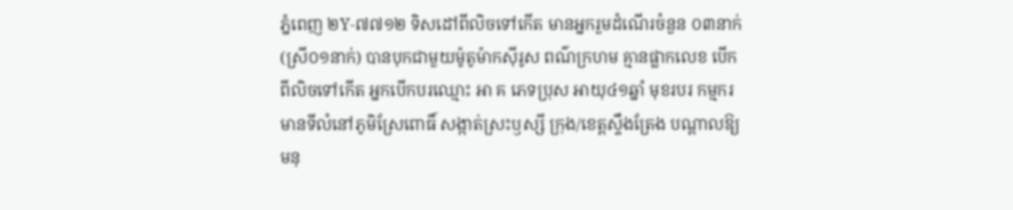ភ្នំពេញ ២Y-៧៧១២ ទិសដៅពីលិចទៅកើត មានអ្នករួមដំណើរចំនួន ០៣នាក់ (ស្រី០១នាក់) បានបុកជាមួយម៉ូតូម៉ាកស៊ីរូស ពណ៌ក្រហម គ្មានផ្លាកលេខ បើកពីលិចទៅកើត អ្នកបើកបរឈ្មោះ អា គ ភេទប្រុស អាយុ៤១ឆ្នាំ មុខរបរ កម្មករ មានទីលំនៅភូមិស្រែពោធិ៍ សង្កាត់ស្រះឫស្សី ក្រុង/ខេត្តស្ទឹងត្រែង បណ្តាលឱ្យមនុ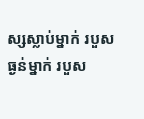ស្សស្លាប់ម្នាក់ របួសធ្ងន់ម្នាក់ របួស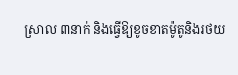ស្រាល ៣នាក់ និងធ្វើឱ្យខូចខាតម៉ូតូនិងរថយ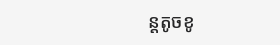ន្តតូចខូ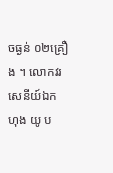ចធ្ងន់ ០២គ្រឿង ។ លោកវរសេនីយ៍ឯក ហុង យូ ប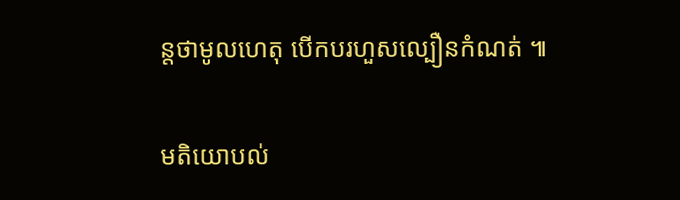ន្តថាមូលហេតុ បើកបរហួសល្បឿនកំណត់ ៕

មតិយោបល់